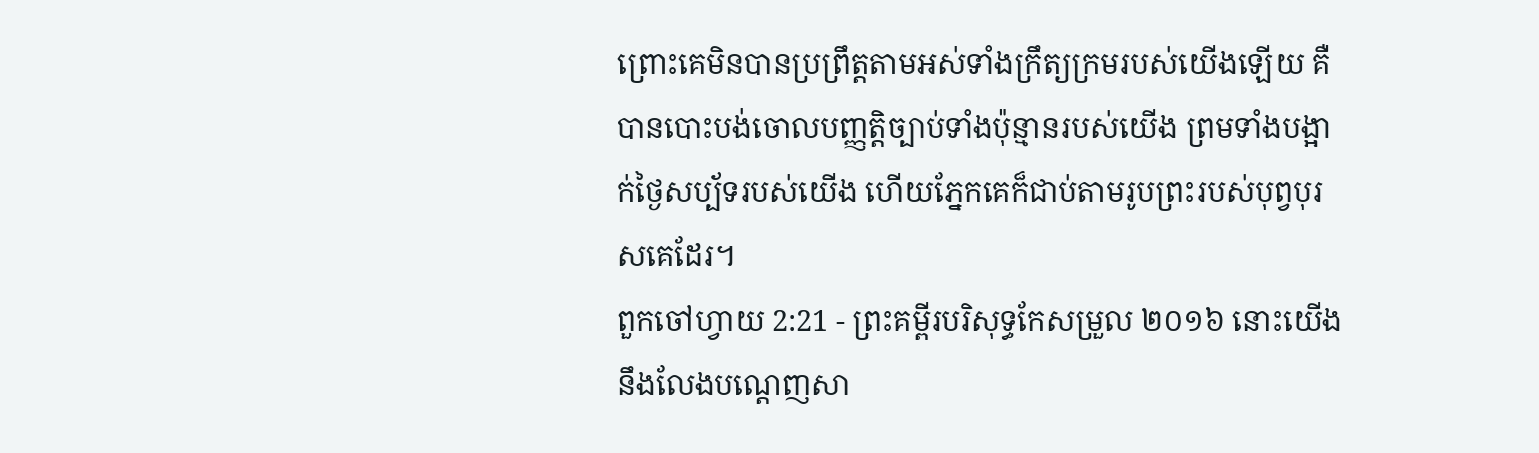ព្រោះគេមិនបានប្រព្រឹត្តតាមអស់ទាំងក្រឹត្យក្រមរបស់យើងឡើយ គឺបានបោះបង់ចោលបញ្ញត្តិច្បាប់ទាំងប៉ុន្មានរបស់យើង ព្រមទាំងបង្អាក់ថ្ងៃសប្ប័ទរបស់យើង ហើយភ្នែកគេក៏ជាប់តាមរូបព្រះរបស់បុព្វបុរសគេដែរ។
ពួកចៅហ្វាយ 2:21 - ព្រះគម្ពីរបរិសុទ្ធកែសម្រួល ២០១៦ នោះយើងនឹងលែងបណ្តេញសា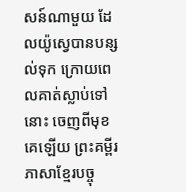សន៍ណាមួយ ដែលយ៉ូស្វេបានបន្សល់ទុក ក្រោយពេលគាត់ស្លាប់ទៅនោះ ចេញពីមុខគេឡើយ ព្រះគម្ពីរភាសាខ្មែរបច្ចុ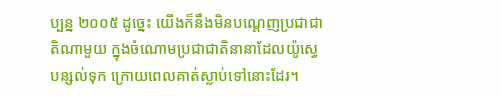ប្បន្ន ២០០៥ ដូច្នេះ យើងក៏នឹងមិនបណ្ដេញប្រជាជាតិណាមួយ ក្នុងចំណោមប្រជាជាតិនានាដែលយ៉ូស្វេបន្សល់ទុក ក្រោយពេលគាត់ស្លាប់ទៅនោះដែរ។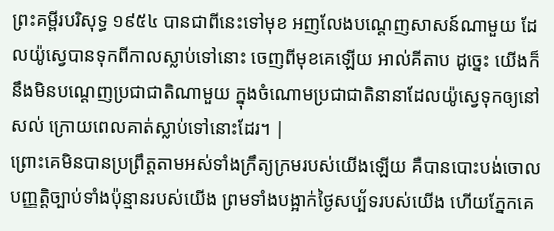ព្រះគម្ពីរបរិសុទ្ធ ១៩៥៤ បានជាពីនេះទៅមុខ អញលែងបណ្តេញសាសន៍ណាមួយ ដែលយ៉ូស្វេបានទុកពីកាលស្លាប់ទៅនោះ ចេញពីមុខគេឡើយ អាល់គីតាប ដូច្នេះ យើងក៏នឹងមិនបណ្តេញប្រជាជាតិណាមួយ ក្នុងចំណោមប្រជាជាតិនានាដែលយ៉ូស្វេទុកឲ្យនៅសល់ ក្រោយពេលគាត់ស្លាប់ទៅនោះដែរ។ |
ព្រោះគេមិនបានប្រព្រឹត្តតាមអស់ទាំងក្រឹត្យក្រមរបស់យើងឡើយ គឺបានបោះបង់ចោលបញ្ញត្តិច្បាប់ទាំងប៉ុន្មានរបស់យើង ព្រមទាំងបង្អាក់ថ្ងៃសប្ប័ទរបស់យើង ហើយភ្នែកគេ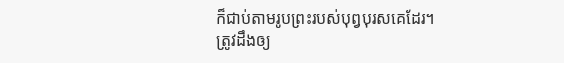ក៏ជាប់តាមរូបព្រះរបស់បុព្វបុរសគេដែរ។
ត្រូវដឹងឲ្យ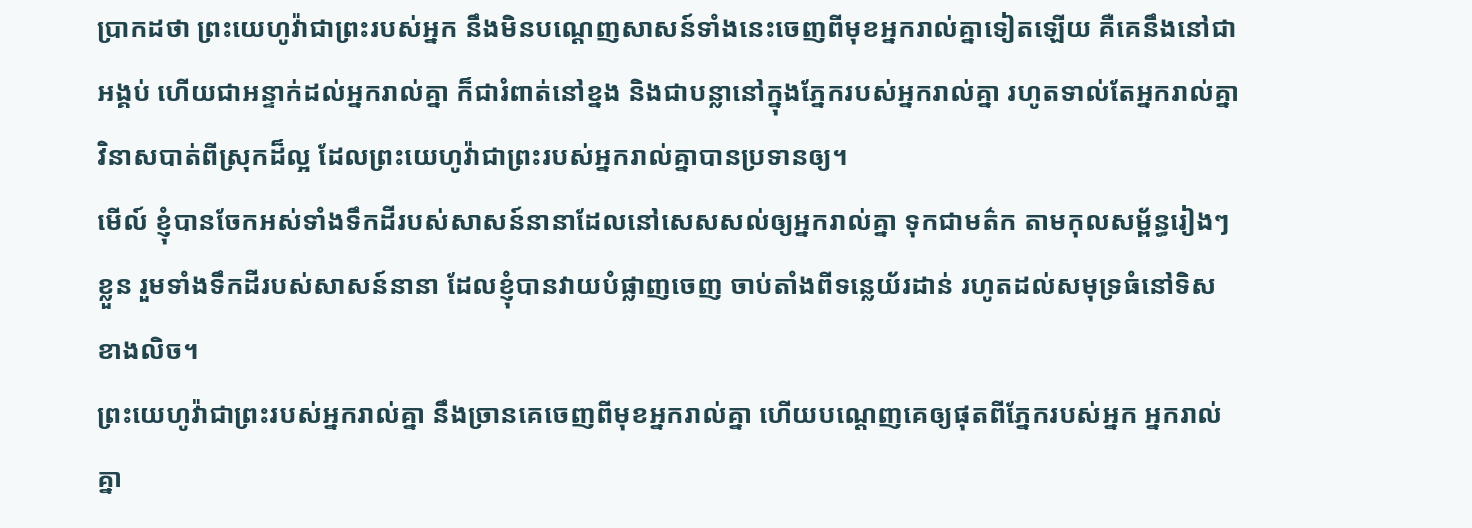ប្រាកដថា ព្រះយេហូវ៉ាជាព្រះរបស់អ្នក នឹងមិនបណ្តេញសាសន៍ទាំងនេះចេញពីមុខអ្នករាល់គ្នាទៀតឡើយ គឺគេនឹងនៅជាអង្គប់ ហើយជាអន្ទាក់ដល់អ្នករាល់គ្នា ក៏ជារំពាត់នៅខ្នង និងជាបន្លានៅក្នុងភ្នែករបស់អ្នករាល់គ្នា រហូតទាល់តែអ្នករាល់គ្នាវិនាសបាត់ពីស្រុកដ៏ល្អ ដែលព្រះយេហូវ៉ាជាព្រះរបស់អ្នករាល់គ្នាបានប្រទានឲ្យ។
មើល៍ ខ្ញុំបានចែកអស់ទាំងទឹកដីរបស់សាសន៍នានាដែលនៅសេសសល់ឲ្យអ្នករាល់គ្នា ទុកជាមត៌ក តាមកុលសម្ព័ន្ធរៀងៗខ្លួន រួមទាំងទឹកដីរបស់សាសន៍នានា ដែលខ្ញុំបានវាយបំផ្លាញចេញ ចាប់តាំងពីទន្លេយ័រដាន់ រហូតដល់សមុទ្រធំនៅទិសខាងលិច។
ព្រះយេហូវ៉ាជាព្រះរបស់អ្នករាល់គ្នា នឹងច្រានគេចេញពីមុខអ្នករាល់គ្នា ហើយបណ្តេញគេឲ្យផុតពីភ្នែករបស់អ្នក អ្នករាល់គ្នា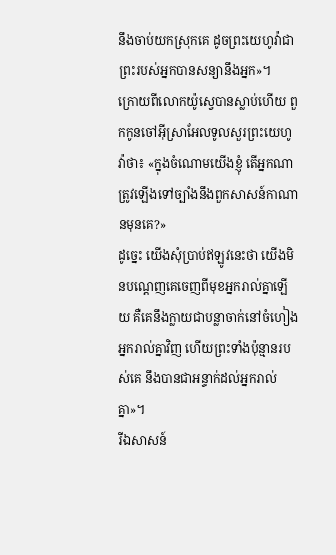នឹងចាប់យកស្រុកគេ ដូចព្រះយេហូវ៉ាជាព្រះរបស់អ្នកបានសន្យានឹងអ្នក»។
ក្រោយពីលោកយ៉ូស្វេបានស្លាប់ហើយ ពួកកូនចៅអ៊ីស្រាអែលទូលសួរព្រះយេហូវ៉ាថា៖ «ក្នុងចំណោមយើងខ្ញុំ តើអ្នកណាត្រូវឡើងទៅច្បាំងនឹងពួកសាសន៍កាណានមុនគេ?»
ដូច្នេះ យើងសុំប្រាប់ឥឡូវនេះថា យើងមិនបណ្តេញគេចេញពីមុខអ្នករាល់គ្នាឡើយ គឺគេនឹងក្លាយជាបន្លាចាក់នៅចំហៀងអ្នករាល់គ្នាវិញ ហើយព្រះទាំងប៉ុន្មានរបស់គេ នឹងបានជាអន្ទាក់ដល់អ្នករាល់គ្នា»។
រីឯសាសន៍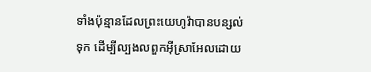ទាំងប៉ុន្មានដែលព្រះយេហូវ៉ាបានបន្សល់ទុក ដើម្បីល្បងលពួកអ៊ីស្រាអែលដោយ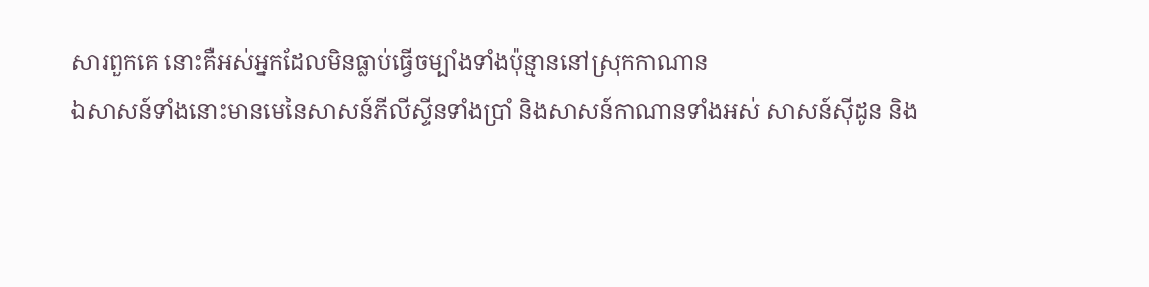សារពួកគេ នោះគឺអស់អ្នកដែលមិនធ្លាប់ធ្វើចម្បាំងទាំងប៉ុន្មាននៅស្រុកកាណាន
ឯសាសន៍ទាំងនោះមានមេនៃសាសន៍ភីលីស្ទីនទាំងប្រាំ និងសាសន៍កាណានទាំងអស់ សាសន៍ស៊ីដូន និង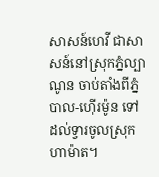សាសន៍ហេវី ជាសាសន៍នៅស្រុកភ្នំល្បាណូន ចាប់តាំងពីភ្នំបាល-ហ៊ើរម៉ូន ទៅដល់ទ្វារចូលស្រុកហាម៉ាត។